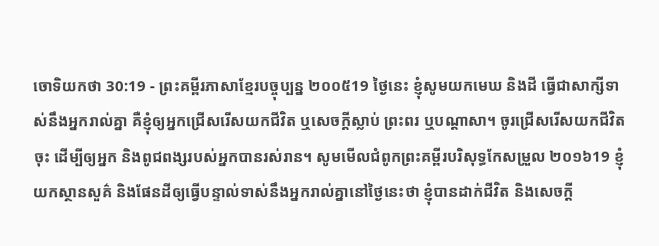ចោទិយកថា 30:19 - ព្រះគម្ពីរភាសាខ្មែរបច្ចុប្បន្ន ២០០៥19 ថ្ងៃនេះ ខ្ញុំសូមយកមេឃ និងដី ធ្វើជាសាក្សីទាស់នឹងអ្នករាល់គ្នា គឺខ្ញុំឲ្យអ្នកជ្រើសរើសយកជីវិត ឬសេចក្ដីស្លាប់ ព្រះពរ ឬបណ្ដាសា។ ចូរជ្រើសរើសយកជីវិតចុះ ដើម្បីឲ្យអ្នក និងពូជពង្សរបស់អ្នកបានរស់រាន។ សូមមើលជំពូកព្រះគម្ពីរបរិសុទ្ធកែសម្រួល ២០១៦19 ខ្ញុំយកស្ថានសួគ៌ និងផែនដីឲ្យធ្វើបន្ទាល់ទាស់នឹងអ្នករាល់គ្នានៅថ្ងៃនេះថា ខ្ញុំបានដាក់ជីវិត និងសេចក្ដី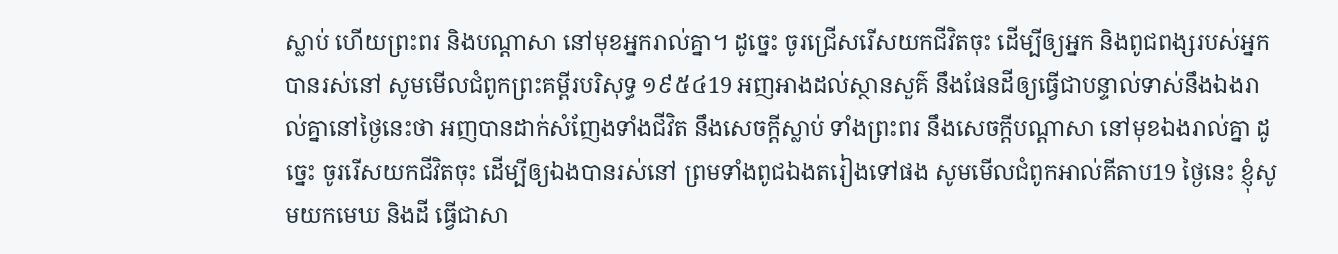ស្លាប់ ហើយព្រះពរ និងបណ្ដាសា នៅមុខអ្នករាល់គ្នា។ ដូច្នេះ ចូរជ្រើសរើសយកជីវិតចុះ ដើម្បីឲ្យអ្នក និងពូជពង្សរបស់អ្នកបានរស់នៅ សូមមើលជំពូកព្រះគម្ពីរបរិសុទ្ធ ១៩៥៤19 អញអាងដល់ស្ថានសួគ៌ នឹងផែនដីឲ្យធ្វើជាបន្ទាល់ទាស់នឹងឯងរាល់គ្នានៅថ្ងៃនេះថា អញបានដាក់សំញែងទាំងជីវិត នឹងសេចក្ដីស្លាប់ ទាំងព្រះពរ នឹងសេចក្ដីបណ្តាសា នៅមុខឯងរាល់គ្នា ដូច្នេះ ចូររើសយកជីវិតចុះ ដើម្បីឲ្យឯងបានរស់នៅ ព្រមទាំងពូជឯងតរៀងទៅផង សូមមើលជំពូកអាល់គីតាប19 ថ្ងៃនេះ ខ្ញុំសូមយកមេឃ និងដី ធ្វើជាសា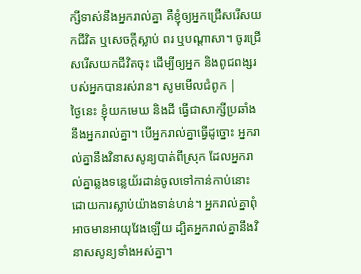ក្សីទាស់នឹងអ្នករាល់គ្នា គឺខ្ញុំឲ្យអ្នកជ្រើសរើសយកជីវិត ឬសេចក្តីស្លាប់ ពរ ឬបណ្តាសា។ ចូរជ្រើសរើសយកជីវិតចុះ ដើម្បីឲ្យអ្នក និងពូជពង្សរបស់អ្នកបានរស់រាន។ សូមមើលជំពូក |
ថ្ងៃនេះ ខ្ញុំយកមេឃ និងដី ធ្វើជាសាក្សីប្រឆាំងនឹងអ្នករាល់គ្នា។ បើអ្នករាល់គ្នាធ្វើដូច្នោះ អ្នករាល់គ្នានឹងវិនាសសូន្យបាត់ពីស្រុក ដែលអ្នករាល់គ្នាឆ្លងទន្លេយ័រដាន់ចូលទៅកាន់កាប់នោះ ដោយការស្លាប់យ៉ាងទាន់ហន់។ អ្នករាល់គ្នាពុំអាចមានអាយុវែងឡើយ ដ្បិតអ្នករាល់គ្នានឹងវិនាសសូន្យទាំងអស់គ្នា។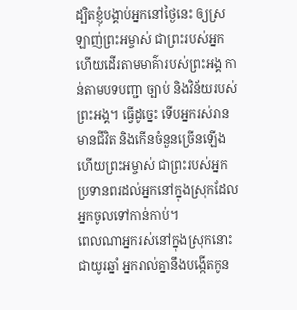ដ្បិតខ្ញុំបង្គាប់អ្នកនៅថ្ងៃនេះ ឲ្យស្រឡាញ់ព្រះអម្ចាស់ ជាព្រះរបស់អ្នក ហើយដើរតាមមាគ៌ារបស់ព្រះអង្គ កាន់តាមបទបញ្ជា ច្បាប់ និងវិន័យរបស់ព្រះអង្គ។ ធ្វើដូច្នេះ ទើបអ្នករស់រានមានជីវិត និងកើនចំនួនច្រើនឡើង ហើយព្រះអម្ចាស់ ជាព្រះរបស់អ្នក ប្រទានពរដល់អ្នកនៅក្នុងស្រុកដែលអ្នកចូលទៅកាន់កាប់។
ពេលណាអ្នករស់នៅក្នុងស្រុកនោះជាយូរឆ្នាំ អ្នករាល់គ្នានឹងបង្កើតកូន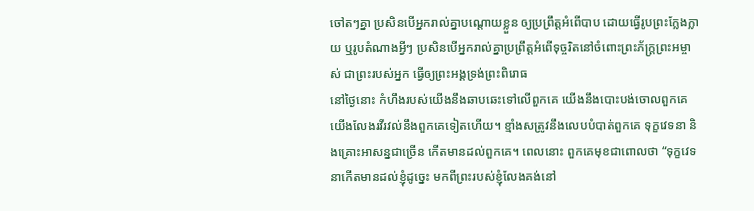ចៅតៗគ្នា ប្រសិនបើអ្នករាល់គ្នាបណ្ដោយខ្លួន ឲ្យប្រព្រឹត្តអំពើបាប ដោយធ្វើរូបព្រះក្លែងក្លាយ ឬរូបតំណាងអ្វីៗ ប្រសិនបើអ្នករាល់គ្នាប្រព្រឹត្តអំពើទុច្ចរិតនៅចំពោះព្រះភ័ក្ត្រព្រះអម្ចាស់ ជាព្រះរបស់អ្នក ធ្វើឲ្យព្រះអង្គទ្រង់ព្រះពិរោធ
នៅថ្ងៃនោះ កំហឹងរបស់យើងនឹងឆាបឆេះទៅលើពួកគេ យើងនឹងបោះបង់ចោលពួកគេ យើងលែងរវីរវល់នឹងពួកគេទៀតហើយ។ ខ្មាំងសត្រូវនឹងលេបបំបាត់ពួកគេ ទុក្ខវេទនា និងគ្រោះអាសន្នជាច្រើន កើតមានដល់ពួកគេ។ ពេលនោះ ពួកគេមុខជាពោលថា “ទុក្ខវេទនាកើតមានដល់ខ្ញុំដូច្នេះ មកពីព្រះរបស់ខ្ញុំលែងគង់នៅ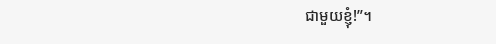ជាមួយខ្ញុំ!”។